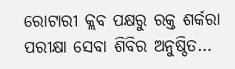ରୋଟାରୀ କ୍ଲବ ପକ୍ଷରୁ ରକ୍ତ ଶର୍କରା ପରୀକ୍ଷା ସେବା ଶିବିର ଅନୁଷ୍ଠିତ…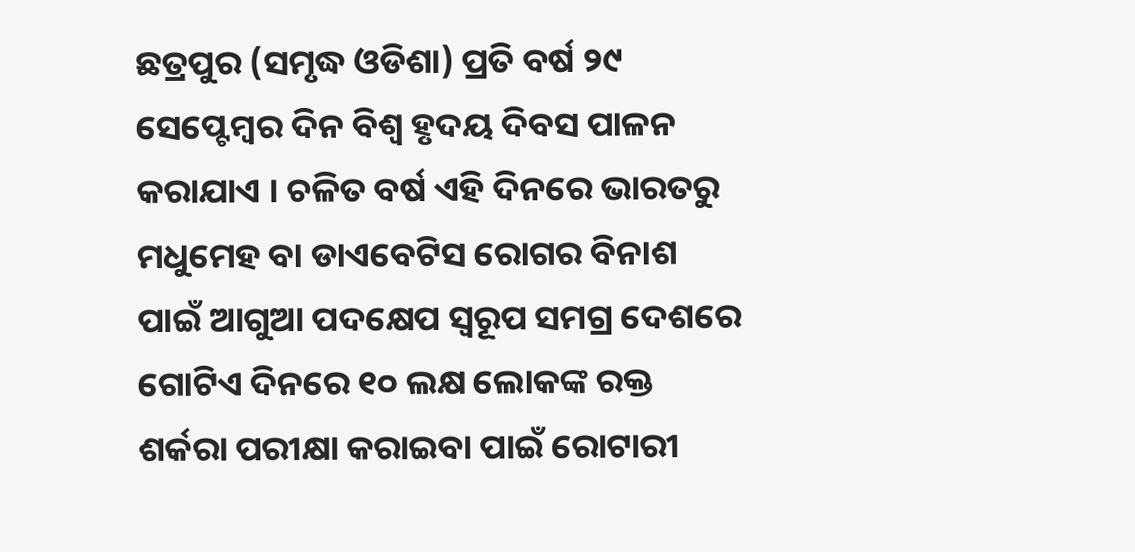ଛତ୍ରପୁର (ସମୃଦ୍ଧ ଓଡିଶା) ପ୍ରତି ବର୍ଷ ୨୯ ସେପ୍ଟେମ୍ବର ଦିନ ବିଶ୍ୱ ହୃଦୟ ଦିବସ ପାଳନ କରାଯାଏ । ଚଳିତ ବର୍ଷ ଏହି ଦିନରେ ଭାରତରୁ ମଧୁମେହ ବା ଡାଏବେଟିସ ରୋଗର ବିନାଶ ପାଇଁ ଆଗୁଆ ପଦକ୍ଷେପ ସ୍ୱରୂପ ସମଗ୍ର ଦେଶରେ ଗୋଟିଏ ଦିନରେ ୧୦ ଲକ୍ଷ ଲୋକଙ୍କ ରକ୍ତ ଶର୍କରା ପରୀକ୍ଷା କରାଇବା ପାଇଁ ରୋଟାରୀ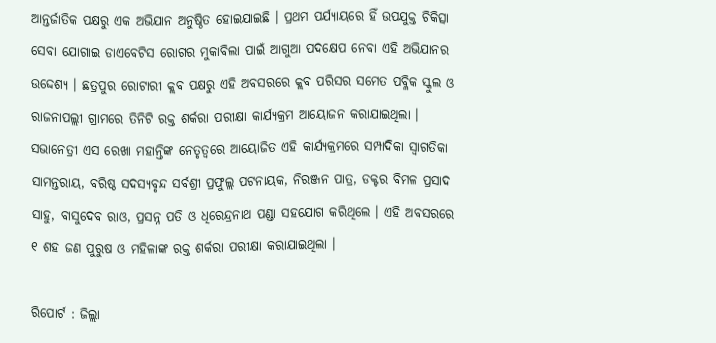ଆନ୍ତର୍ଜାତିକ ପକ୍ଷରୁ ଏକ ଅଭିଯାନ ଅନୁଷ୍ଠିତ ହୋଇଯାଇଛି । ପ୍ରଥମ ପର୍ଯ୍ୟାୟରେ ହିଁ ଉପଯୁକ୍ତ ଚିକିତ୍ସା ସେବା ଯୋଗାଇ ଡାଏବେଟିସ ରୋଗର ମୁକାବିଲା ପାଇଁ ଆଗୁଆ ପଦକ୍ଷେପ ନେବା ଏହି ଅଭିଯାନର ଉଦ୍ଦେଶ୍ୟ । ଛତ୍ରପୁର ରୋଟାରୀ କ୍ଲବ ପକ୍ଷରୁ ଏହି ଅବସରରେ କ୍ଲବ ପରିସର ସମେତ ପବ୍ଳିକ ସ୍କୁଲ ଓ ରାଜନାପଲ୍ଲୀ ଗ୍ରାମରେ ତିନିଟି ରକ୍ତ ଶର୍କରା ପରୀକ୍ଷା କାର୍ଯ୍ୟକ୍ରମ ଆୟୋଜନ କରାଯାଇଥିଲା । ସଭାନେତ୍ରୀ ଏସ ରେଖା ମହାନ୍ତିଙ୍କ ନେତୃତ୍ବରେ ଆୟୋଜିତ ଏହି କାର୍ଯ୍ୟକ୍ରମରେ ସମ୍ପାଦିକା ସ୍ୱାଗତିକା ସାମନ୍ତରାୟ, ବରିଷ୍ଠ ସଦସ୍ୟବୃନ୍ଦ ସର୍ବଶ୍ରୀ ପ୍ରଫୁଲ୍ଲ ପଟନାୟକ, ନିରଞ୍ଜନ ପାତ୍ର, ଡକ୍ଟର ବିମଳ ପ୍ରସାଦ ସାହୁ, ବାସୁଦେବ ରାଓ, ପ୍ରସନ୍ନ ପତି ଓ ଧିରେନ୍ଦ୍ରନାଥ ପଣ୍ଡା ସହଯୋଗ କରିଥିଲେ । ଏହି ଅବସରରେ ୧ ଶହ ଜଣ ପୁରୁଷ ଓ ମହିଳାଙ୍କ ରକ୍ତ ଶର୍କରା ପରୀକ୍ଷା କରାଯାଇଥିଲା ।

ରିପୋର୍ଟ : ଜିଲ୍ଲା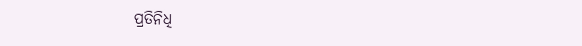ପ୍ରତିନିଧି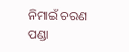ନିମାଇଁ ଚରଣ ପଣ୍ଡା